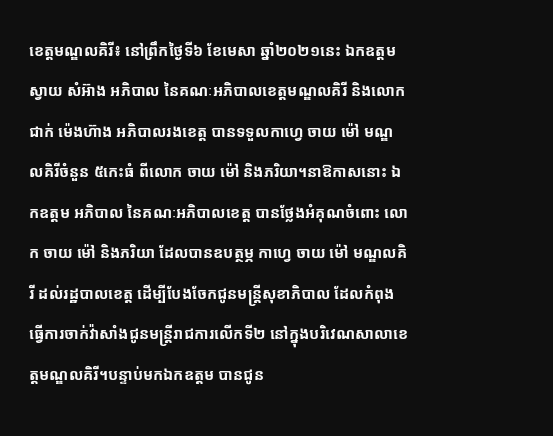ខេត្តមណ្ឌលគិរី៖ នៅព្រឹកថ្ងៃទី៦ ខែមេសា ឆ្នាំ២០២១នេះ ឯកឧត្តម ស្វាយ សំអ៊ាង អភិបាល នៃគណៈអភិបាលខេត្តមណ្ឌលគិរី និងលោក ជាក់ ម៉េងហ៊ាង អភិបាលរងខេត្ត បានទទួលកាហ្វេ ចាយ ម៉ៅ មណ្ឌលគិរីចំនួន ៥កេះធំ ពីលោក ចាយ ម៉ៅ និងភរិយា។នាឱកាសនោះ ឯកឧត្តម អភិបាល នៃគណៈអភិបាលខេត្ត បានថ្លែងអំគុណចំពោះ លោក ចាយ ម៉ៅ និងភរិយា ដែលបានឧបត្ថម្ភ កាហ្វេ ចាយ ម៉ៅ មណ្ឌលគិរី ដល់រដ្ឋបាលខេត្ត ដើម្បីបែងចែកជូនមន្រ្តីសុខាភិបាល ដែលកំពុងធ្វើការចាក់វ៉ាសាំងជូនមន្រ្តីរាជការលើកទី២ នៅក្នុងបរិវេណសាលាខេត្តមណ្ឌលគិរី។បន្ទាប់មកឯកឧត្តម បានជូន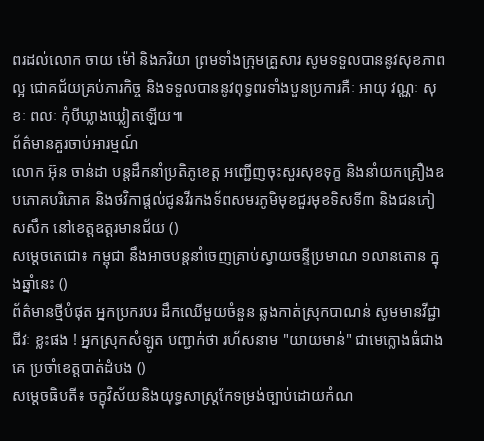ពរដល់លោក ចាយ ម៉ៅ និងភរិយា ព្រមទាំងក្រុមគ្រួសារ សូមទទួលបាននូវសុខភាពល្អ ជោគជ័យគ្រប់ភារកិច្ច និងទទួលបាននូវពុទ្ធពរទាំងបួនប្រការគឺៈ អាយុ វណ្ណៈ សុខៈ ពលៈ កុំបីឃ្លាងឃ្លៀតឡើយ៕
ព័ត៌មានគួរចាប់អារម្មណ៍
លោក អ៊ុន ចាន់ដា បន្តដឹកនាំប្រតិភូខេត្ត អញ្ជើញចុះសួរសុខទុក្ខ និងនាំយកគ្រឿងឧបភោគបរិភោគ និងថវិកាផ្តល់ជូនវីរកងទ័ពសមរភូមិមុខជួរមុខទិសទី៣ និងជនភៀសសឹក នៅខេត្តឧត្តរមានជ័យ ()
សម្ដេចតេជោ៖ កម្ពុជា នឹងអាចបន្តនាំចេញគ្រាប់ស្វាយចន្ទីប្រមាណ ១លានតោន ក្នុងឆ្នាំនេះ ()
ព័ត៌មានថ្មីបំផុត អ្នកប្រករបរ ដឹកឈើមួយចំនួន ឆ្លងកាត់ស្រុកបាណន់ សូមមានវីជ្ជាជីវៈ ខ្លះផង ! អ្នកស្រុកសំឡូត បញ្ជាក់ថា រហ័សនាម "យាយមាន់" ជាមេក្លោងធំជាងគេ ប្រចាំខេត្តបាត់ដំបង ()
សម្ដេចធិបតី៖ ចក្ខុវិស័យនិងយុទ្ធសាស្ត្រកែទម្រង់ច្បាប់ដោយកំណ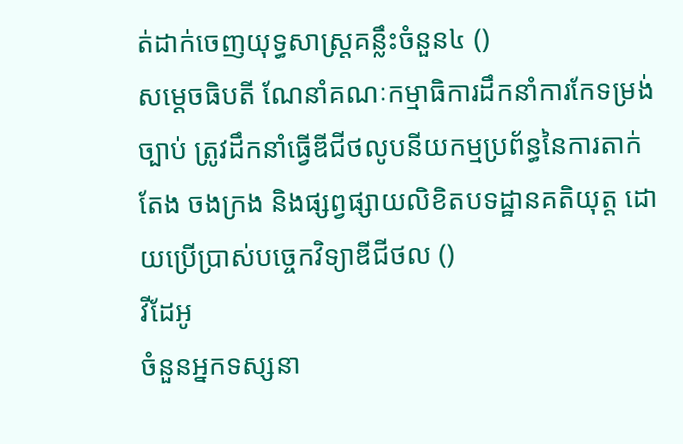ត់ដាក់ចេញយុទ្ធសាស្ត្រគន្លឹះចំនួន៤ ()
សម្ដេចធិបតី ណែនាំគណៈកម្មាធិការដឹកនាំការកែទម្រង់ច្បាប់ ត្រូវដឹកនាំធ្វើឌីជីថលូបនីយកម្មប្រព័ន្ធនៃការតាក់តែង ចងក្រង និងផ្សព្វផ្សាយលិខិតបទដ្ឋានគតិយុត្ត ដោយប្រើប្រាស់បច្ចេកវិទ្យាឌីជីថល ()
វីដែអូ
ចំនួនអ្នកទស្សនា